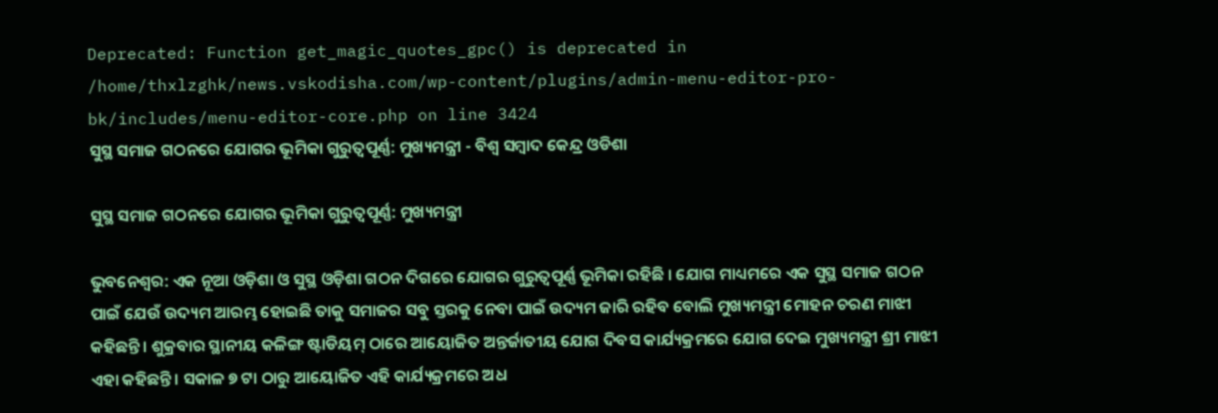Deprecated: Function get_magic_quotes_gpc() is deprecated in /home/thxlzghk/news.vskodisha.com/wp-content/plugins/admin-menu-editor-pro-bk/includes/menu-editor-core.php on line 3424
ସୁସ୍ଥ ସମାଜ ଗଠନରେ ଯୋଗର ଭୂମିକା ଗୁରୁତ୍ୱପୂର୍ଣ୍ଣ: ମୁଖ୍ୟମନ୍ତ୍ରୀ - ବିଶ୍ୱ ସମ୍ବାଦ କେନ୍ଦ୍ର ଓଡିଶା

ସୁସ୍ଥ ସମାଜ ଗଠନରେ ଯୋଗର ଭୂମିକା ଗୁରୁତ୍ୱପୂର୍ଣ୍ଣ: ମୁଖ୍ୟମନ୍ତ୍ରୀ

ଭୁବନେଶ୍ୱର: ଏକ ନୂଆ ଓଡ଼ିଶା ଓ ସୁସ୍ଥ ଓଡ଼ିଶା ଗଠନ ଦିଗରେ ଯୋଗର ଗୁରୁତ୍ୱପୂର୍ଣ୍ଣ ଭୂମିକା ରହିଛି । ଯୋଗ ମାଧ୍ୟମରେ ଏକ ସୁସ୍ଥ ସମାଜ ଗଠନ ପାଇଁ ଯେଉଁ ଉଦ୍ୟମ ଆରମ୍ଭ ହୋଇଛି ତାକୁ ସମାଜର ସବୁ ସ୍ତରକୁ ନେବା ପାଇଁ ଉଦ୍ୟମ ଜାରି ରହିବ ବୋଲି ମୁଖ୍ୟମନ୍ତ୍ରୀ ମୋହନ ଚରଣ ମାଝୀ କହିଛନ୍ତି । ଶୁକ୍ରବାର ସ୍ଥାନୀୟ କଳିଙ୍ଗ ଷ୍ଟାଡିୟମ୍ ଠାରେ ଆୟୋଜିତ ଅନ୍ତର୍ଜାତୀୟ ଯୋଗ ଦିବସ କାର୍ଯ୍ୟକ୍ରମରେ ଯୋଗ ଦେଇ ମୁଖ୍ୟମନ୍ତ୍ରୀ ଶ୍ରୀ ମାଝୀ ଏହା କହିଛନ୍ତି । ସକାଳ ୭ ଟା ଠାରୁ ଆୟୋଜିତ ଏହି କାର୍ଯ୍ୟକ୍ରମରେ ଅଧ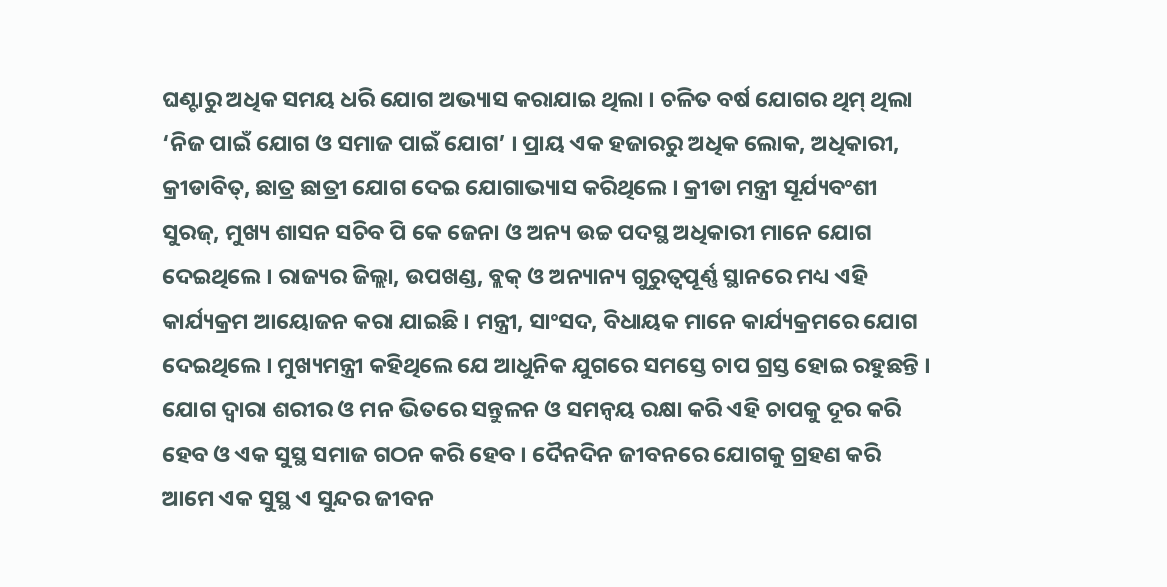ଘଣ୍ଟାରୁ ଅଧିକ ସମୟ ଧରି ଯୋଗ ଅଭ୍ୟାସ କରାଯାଇ ଥିଲା । ଚଳିତ ବର୍ଷ ଯୋଗର ଥିମ୍ ଥିଲା ‘ନିଜ ପାଇଁ ଯୋଗ ଓ ସମାଜ ପାଇଁ ଯୋଗ’ । ପ୍ରାୟ ଏକ ହଜାରରୁ ଅଧିକ ଲୋକ, ଅଧିକାରୀ, କ୍ରୀଡାବିତ୍‌, ଛାତ୍ର ଛାତ୍ରୀ ଯୋଗ ଦେଇ ଯୋଗାଭ୍ୟାସ କରିଥିଲେ । କ୍ରୀଡା ମନ୍ତ୍ରୀ ସୂର୍ଯ୍ୟବଂଶୀ ସୁରଜ୍‌, ମୁଖ୍ୟ ଶାସନ ସଚିବ ପି କେ ଜେନା ଓ ଅନ୍ୟ ଉଚ୍ଚ ପଦସ୍ଥ ଅଧିକାରୀ ମାନେ ଯୋଗ ଦେଇଥିଲେ । ରାଜ୍ୟର ଜିଲ୍ଲା, ଉପଖଣ୍ଡ, ବ୍ଲକ୍ ଓ ଅନ୍ୟାନ୍ୟ ଗୁରୁତ୍ୱପୂର୍ଣ୍ଣ ସ୍ଥାନରେ ମଧ୍ୟ ଏହି କାର୍ଯ୍ୟକ୍ରମ ଆୟୋଜନ କରା ଯାଇଛି । ମନ୍ତ୍ରୀ, ସାଂସଦ, ବିଧାୟକ ମାନେ କାର୍ଯ୍ୟକ୍ରମରେ ଯୋଗ ଦେଇଥିଲେ । ମୁଖ୍ୟମନ୍ତ୍ରୀ କହିଥିଲେ ଯେ ଆଧୁନିକ ଯୁଗରେ ସମସ୍ତେ ଚାପ ଗ୍ରସ୍ତ ହୋଇ ରହୁଛନ୍ତି । ଯୋଗ ଦ୍ୱାରା ଶରୀର ଓ ମନ ଭିତରେ ସନ୍ତୁଳନ ଓ ସମନ୍ୱୟ ରକ୍ଷା କରି ଏହି ଚାପକୁ ଦୂର କରି ହେବ ଓ ଏକ ସୁସ୍ଥ ସମାଜ ଗଠନ କରି ହେବ । ଦୈନଦିନ ଜୀବନରେ ଯୋଗକୁ ଗ୍ରହଣ କରି ଆମେ ଏକ ସୁସ୍ଥ ଏ ସୁନ୍ଦର ଜୀବନ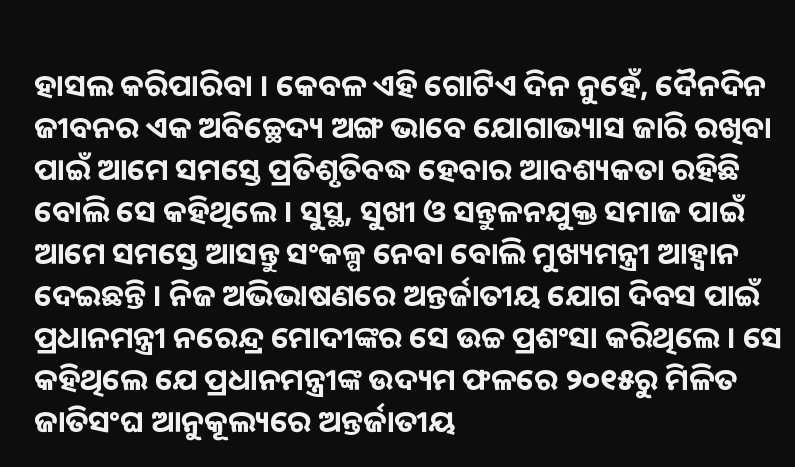ହାସଲ କରିପାରିବା । କେବଳ ଏହି ଗୋଟିଏ ଦିନ ନୁହେଁ, ଦୈନଦିନ ଜୀବନର ଏକ ଅବିଚ୍ଛେଦ୍ୟ ଅଙ୍ଗ ଭାବେ ଯୋଗାଭ୍ୟାସ ଜାରି ରଖିବା ପାଇଁ ଆମେ ସମସ୍ତେ ପ୍ରତିଶୃତିବଦ୍ଧ ହେବାର ଆବଶ୍ୟକତା ରହିଛି ବୋଲି ସେ କହିଥିଲେ । ସୁସ୍ଥ, ସୁଖୀ ଓ ସନ୍ତୁଳନଯୁକ୍ତ ସମାଜ ପାଇଁ ଆମେ ସମସ୍ତେ ଆସନ୍ତୁ ସଂକଳ୍ପ ନେବା ବୋଲି ମୁଖ୍ୟମନ୍ତ୍ରୀ ଆହ୍ୱାନ ଦେଇଛନ୍ତି । ନିଜ ଅଭିଭାଷଣରେ ଅନ୍ତର୍ଜାତୀୟ ଯୋଗ ଦିବସ ପାଇଁ ପ୍ରଧାନମନ୍ତ୍ରୀ ନରେନ୍ଦ୍ର ମୋଦୀଙ୍କର ସେ ଉଚ୍ଚ ପ୍ରଶଂସା କରିଥିଲେ । ସେ କହିଥିଲେ ଯେ ପ୍ରଧାନମନ୍ତ୍ରୀଙ୍କ ଉଦ୍ୟମ ଫଳରେ ୨୦୧୫ରୁ ମିଳିତ ଜାତିସଂଘ ଆନୁକୂଲ୍ୟରେ ଅନ୍ତର୍ଜାତୀୟ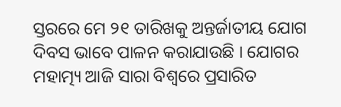ସ୍ତରରେ ମେ ୨୧ ତାରିଖକୁ ଅନ୍ତର୍ଜାତୀୟ ଯୋଗ ଦିବସ ଭାବେ ପାଳନ କରାଯାଉଛି । ଯୋଗର ମହାତ୍ମ୍ୟ ଆଜି ସାରା ବିଶ୍ୱରେ ପ୍ରସାରିତ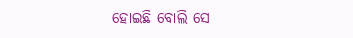ହୋଇଛି ବୋଲି ସେ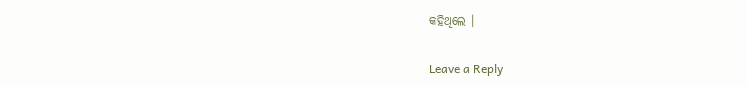କହିଥିଲେ ।

Leave a Reply